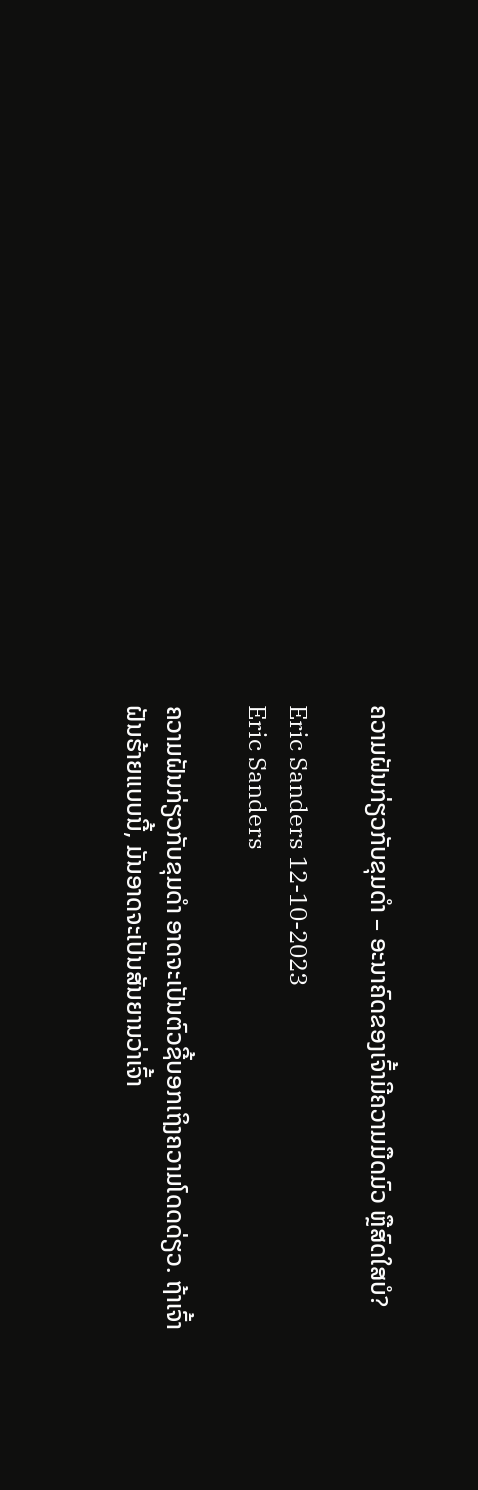ຄວາມຝັນກ່ຽວກັບຂຸມດຳ – ອະນາຄົດຂອງເຈົ້າມີຄວາມມືດມົວ ຫຼືສົດໃສບໍ?

Eric Sanders 12-10-2023
Eric Sanders

ຄວາມຝັນກ່ຽວກັບຂຸມດຳ ອາດຈະເປັນຕົວຊີ້ບອກເຖິງຄວາມໂດດດ່ຽວ. ຖ້າເຈົ້າຝັນຮ້າຍແບບນີ້, ມັນອາດຈະເປັນສັນຍານວ່າເຈົ້າ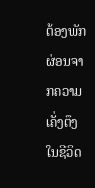ຕ້ອງພັກຜ່ອນຈາກຄວາມເຄັ່ງຕຶງໃນຊີວິດ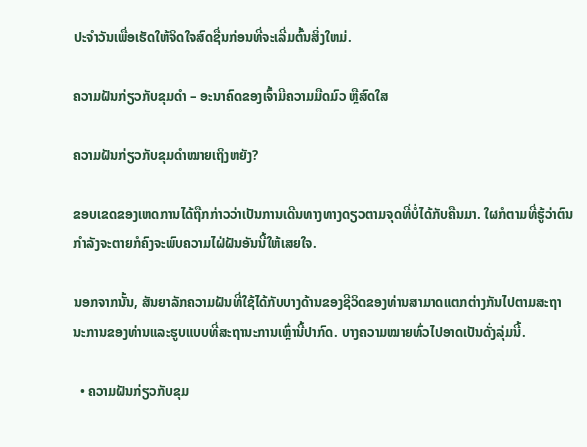ປະຈໍາວັນເພື່ອເຮັດໃຫ້ຈິດໃຈສົດຊື່ນກ່ອນທີ່ຈະເລີ່ມຕົ້ນສິ່ງໃຫມ່.

ຄວາມຝັນກ່ຽວກັບຂຸມດຳ – ອະນາຄົດຂອງເຈົ້າມີຄວາມມືດມົວ ຫຼືສົດໃສ

ຄວາມຝັນກ່ຽວກັບຂຸມດຳໝາຍເຖິງຫຍັງ?

ຂອບເຂດຂອງເຫດການໄດ້ຖືກກ່າວວ່າເປັນການເດີນທາງທາງດຽວຕາມຈຸດທີ່ບໍ່ໄດ້ກັບຄືນມາ. ໃຜກໍຕາມທີ່ຮູ້ວ່າຕົນກຳລັງຈະຕາຍກໍຄົງຈະພົບຄວາມໄຝ່ຝັນອັນນີ້ໃຫ້ເສຍໃຈ.

ນອກຈາກນັ້ນ, ສັນຍາລັກຄວາມຝັນທີ່ໃຊ້ໄດ້ກັບບາງດ້ານຂອງຊີວິດຂອງທ່ານສາມາດແຕກຕ່າງກັນໄປຕາມສະຖານະການຂອງທ່ານແລະຮູບແບບທີ່ສະຖານະການເຫຼົ່ານີ້ປາກົດ. ບາງຄວາມໝາຍທົ່ວໄປອາດເປັນດັ່ງລຸ່ມນີ້.

  • ຄວາມຝັນກ່ຽວກັບຂຸມ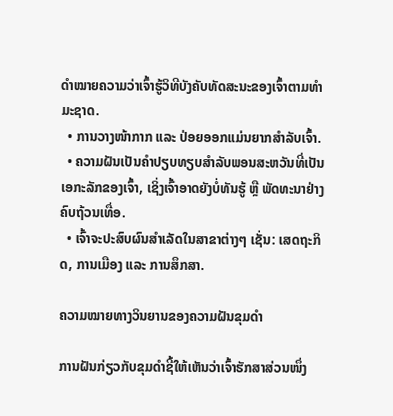ດຳໝາຍຄວາມວ່າເຈົ້າຮູ້ວິທີບັງຄັບທັດສະນະຂອງເຈົ້າຕາມທຳມະຊາດ.
  • ການວາງໜ້າກາກ ແລະ ປ່ອຍອອກແມ່ນຍາກສຳລັບເຈົ້າ.
  • ຄວາມຝັນເປັນຄຳປຽບທຽບສຳລັບພອນສະຫວັນທີ່ເປັນເອກະລັກຂອງເຈົ້າ, ເຊິ່ງເຈົ້າອາດຍັງບໍ່ທັນຮູ້ ຫຼື ພັດທະນາຢ່າງຄົບຖ້ວນເທື່ອ.
  • ເຈົ້າຈະປະສົບຜົນສຳເລັດໃນສາຂາຕ່າງໆ ເຊັ່ນ: ເສດຖະກິດ, ການເມືອງ ແລະ ການສຶກສາ.

ຄວາມໝາຍທາງວິນຍານຂອງຄວາມຝັນຂຸມດຳ

ການຝັນກ່ຽວກັບຂຸມດຳຊີ້ໃຫ້ເຫັນວ່າເຈົ້າຮັກສາສ່ວນໜຶ່ງ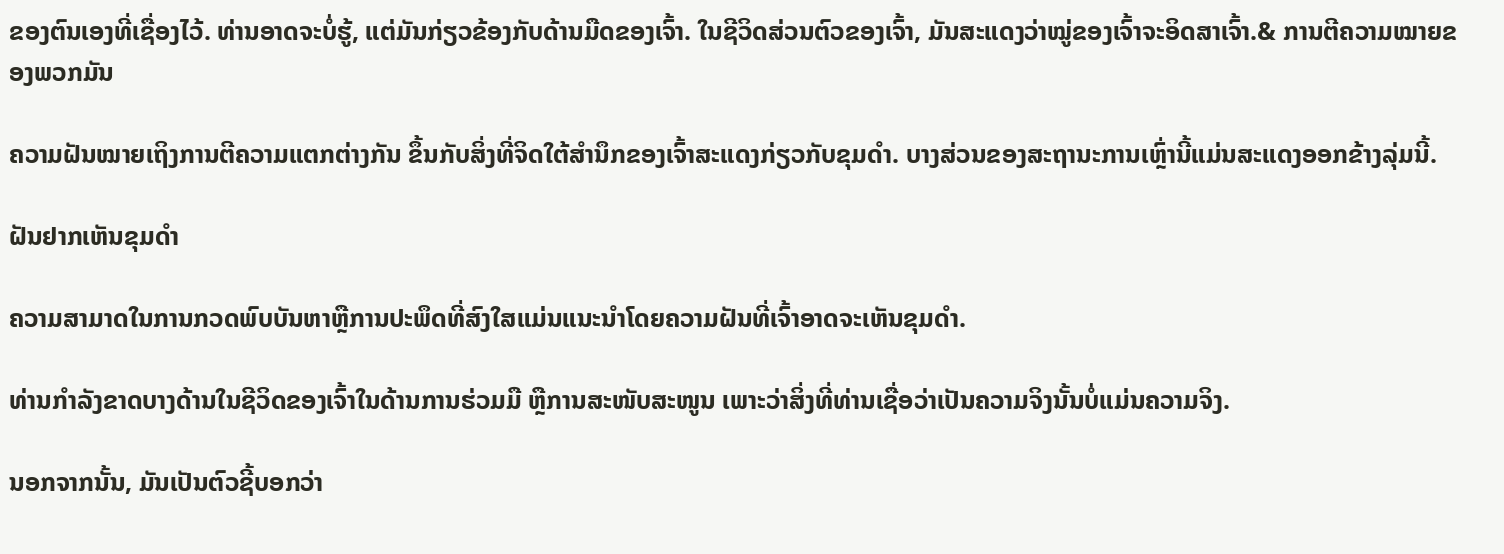ຂອງຕົນເອງທີ່ເຊື່ອງໄວ້. ທ່ານອາດຈະບໍ່ຮູ້, ແຕ່ມັນກ່ຽວຂ້ອງກັບດ້ານມືດຂອງເຈົ້າ. ໃນຊີວິດສ່ວນຕົວຂອງເຈົ້າ, ມັນສະແດງວ່າໝູ່ຂອງເຈົ້າຈະອິດສາເຈົ້າ.& ການຕີຄວາມໝາຍຂອງພວກມັນ

ຄວາມຝັນໝາຍເຖິງການຕີຄວາມແຕກຕ່າງກັນ ຂຶ້ນກັບສິ່ງທີ່ຈິດໃຕ້ສຳນຶກຂອງເຈົ້າສະແດງກ່ຽວກັບຂຸມດຳ. ບາງສ່ວນຂອງສະຖານະການເຫຼົ່ານີ້ແມ່ນສະແດງອອກຂ້າງລຸ່ມນີ້.

ຝັນຢາກເຫັນຂຸມດໍາ

ຄວາມສາມາດໃນການກວດພົບບັນຫາຫຼືການປະພຶດທີ່ສົງໃສແມ່ນແນະນໍາໂດຍຄວາມຝັນທີ່ເຈົ້າອາດຈະເຫັນຂຸມດໍາ.

ທ່ານກຳລັງຂາດບາງດ້ານໃນຊີວິດຂອງເຈົ້າໃນດ້ານການຮ່ວມມື ຫຼືການສະໜັບສະໜູນ ເພາະວ່າສິ່ງທີ່ທ່ານເຊື່ອວ່າເປັນຄວາມຈິງນັ້ນບໍ່ແມ່ນຄວາມຈິງ.

ນອກຈາກນັ້ນ, ມັນເປັນຕົວຊີ້ບອກວ່າ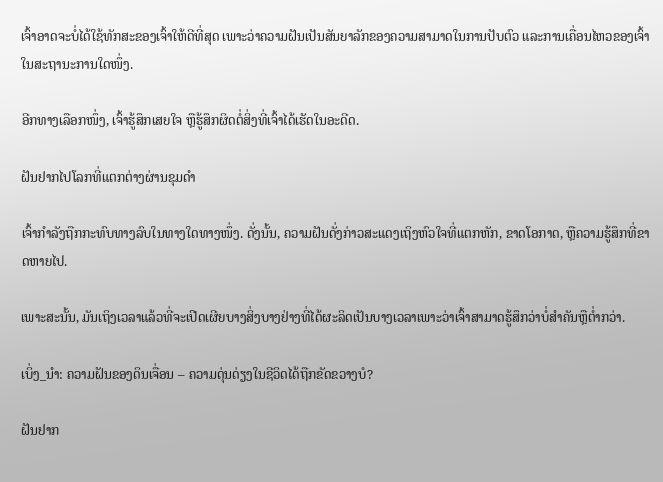ເຈົ້າອາດຈະບໍ່ໄດ້ໃຊ້ທັກສະຂອງເຈົ້າໃຫ້ດີທີ່ສຸດ ເພາະວ່າຄວາມຝັນເປັນສັນຍາລັກຂອງຄວາມສາມາດໃນການປັບຕົວ ແລະການເຄື່ອນໄຫວຂອງເຈົ້າໃນສະຖານະການໃດໜຶ່ງ.

ອີກທາງເລືອກໜຶ່ງ, ເຈົ້າຮູ້ສຶກເສຍໃຈ ຫຼືຮູ້ສຶກຜິດຕໍ່ສິ່ງທີ່ເຈົ້າໄດ້ເຮັດໃນອະດີດ.

ຝັນຢາກໄປໂລກທີ່ແຕກຕ່າງຜ່ານຂຸມດຳ

ເຈົ້າກຳລັງຖືກກະທົບທາງລົບໃນທາງໃດທາງໜຶ່ງ. ດັ່ງນັ້ນ, ຄວາມຝັນດັ່ງກ່າວສະແດງເຖິງຫົວໃຈທີ່ແຕກຫັກ, ຂາດໂອກາດ, ຫຼືຄວາມຮູ້ສຶກທີ່ຂາດຫາຍໄປ.

ເພາະສະນັ້ນ, ມັນເຖິງເວລາແລ້ວທີ່ຈະເປີດເຜີຍບາງສິ່ງບາງຢ່າງທີ່ໄດ້ຜະລິດເປັນບາງເວລາເພາະວ່າເຈົ້າສາມາດຮູ້ສຶກວ່າບໍ່ສໍາຄັນຫຼືຕ່ຳກວ່າ.

ເບິ່ງ_ນຳ: ຄວາມຝັນຂອງດິນເຈື່ອນ – ຄວາມດຸ່ນດ່ຽງໃນຊີວິດໄດ້ຖືກຂັດຂວາງບໍ?

ຝັນຢາກ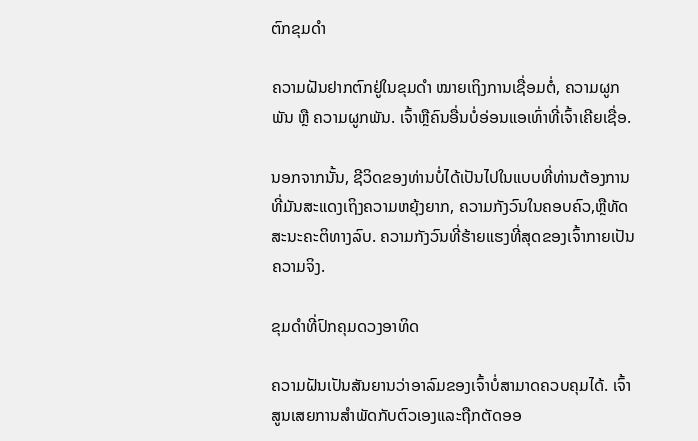ຕົກຂຸມດຳ

ຄວາມຝັນຢາກຕົກຢູ່ໃນຂຸມດຳ ໝາຍເຖິງການເຊື່ອມຕໍ່, ຄວາມຜູກພັນ ຫຼື ຄວາມຜູກພັນ. ເຈົ້າຫຼືຄົນອື່ນບໍ່ອ່ອນແອເທົ່າທີ່ເຈົ້າເຄີຍເຊື່ອ.

ນອກຈາກນັ້ນ, ຊີວິດຂອງທ່ານບໍ່ໄດ້ເປັນໄປໃນແບບທີ່ທ່ານຕ້ອງການທີ່ມັນສະແດງເຖິງຄວາມຫຍຸ້ງຍາກ, ຄວາມກັງວົນໃນຄອບຄົວ,ຫຼືທັດສະນະຄະຕິທາງລົບ. ຄວາມກັງວົນທີ່ຮ້າຍແຮງທີ່ສຸດຂອງເຈົ້າກາຍເປັນຄວາມຈິງ.

ຂຸມດຳທີ່ປົກຄຸມດວງອາທິດ

ຄວາມຝັນເປັນສັນຍານວ່າອາລົມຂອງເຈົ້າບໍ່ສາມາດຄວບຄຸມໄດ້. ເຈົ້າສູນເສຍການສໍາພັດກັບຕົວເອງແລະຖືກຕັດອອ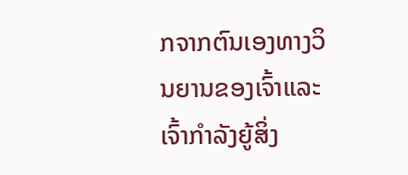ກຈາກຕົນເອງທາງວິນຍານຂອງເຈົ້າແລະເຈົ້າກໍາລັງຍູ້ສິ່ງ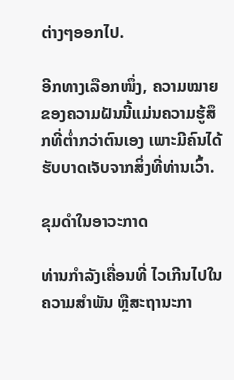ຕ່າງໆອອກໄປ.

ອີກທາງເລືອກໜຶ່ງ, ຄວາມໝາຍຂອງຄວາມຝັນນີ້ແມ່ນຄວາມຮູ້ສຶກທີ່ຕໍ່າກວ່າຕົນເອງ ເພາະມີຄົນໄດ້ຮັບບາດເຈັບຈາກສິ່ງທີ່ທ່ານເວົ້າ.

ຂຸມດຳໃນອາວະກາດ

ທ່ານກຳລັງເຄື່ອນທີ່ ໄວເກີນໄປໃນຄວາມສຳພັນ ຫຼືສະຖານະກາ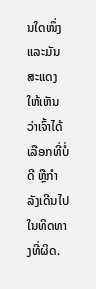ນໃດໜຶ່ງ ແລະມັນສະແດງໃຫ້ເຫັນວ່າເຈົ້າໄດ້ເລືອກທີ່ບໍ່ດີ ຫຼືກຳລັງເດີນໄປໃນທິດທາງທີ່ຜິດ.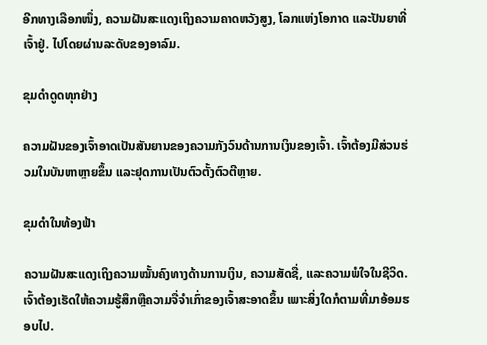ອີກທາງເລືອກໜຶ່ງ, ຄວາມຝັນສະແດງເຖິງຄວາມຄາດຫວັງສູງ, ໂລກແຫ່ງໂອກາດ ແລະປັນຍາທີ່ເຈົ້າຢູ່. ໄປໂດຍຜ່ານລະດັບຂອງອາລົມ.

ຂຸມດຳດູດທຸກຢ່າງ

ຄວາມຝັນຂອງເຈົ້າອາດເປັນສັນຍານຂອງຄວາມກັງວົນດ້ານການເງິນຂອງເຈົ້າ. ເຈົ້າຕ້ອງມີສ່ວນຮ່ວມໃນບັນຫາຫຼາຍຂຶ້ນ ແລະຢຸດການເປັນຕົວຕັ້ງຕົວຕີຫຼາຍ.

ຂຸມດຳໃນທ້ອງຟ້າ

ຄວາມຝັນສະແດງເຖິງຄວາມໝັ້ນຄົງທາງດ້ານການເງິນ, ຄວາມສັດຊື່, ແລະຄວາມພໍໃຈໃນຊີວິດ. ເຈົ້າຕ້ອງເຮັດໃຫ້ຄວາມຮູ້ສຶກຫຼືຄວາມຈື່ຈຳເກົ່າຂອງເຈົ້າສະອາດຂຶ້ນ ເພາະສິ່ງໃດກໍຕາມທີ່ມາອ້ອມຮອບໄປ.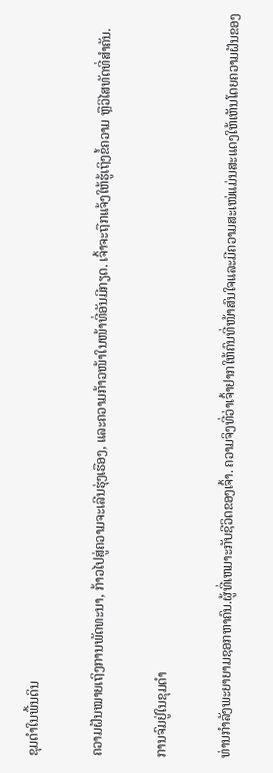ຂຸມດຳໃນພື້ນດິນ

ຄວາມຝັນໝາຍເຖິງການພັດທະນາ, ກ້າວໄປສູ່ຄວາມຈະເລີນຮຸ່ງເຮືອງ, ແລະຄວາມກ້າວໜ້າໃນໜ້າທີ່ອັນມີກຽດ. ເຈົ້າຈະຖືກແຈ້ງໃຫ້ຮູ້ເຖິງຂໍ້ຄວາມ ຫຼືວິໄສທັດທີ່ສຳຄັນ.

ການຈົມຢູ່ໃນຂຸມດຳ

ທ່ານກຳລັງພະຍາຍາມຊອກຫາຄົນ.ຜູ້ທີ່ເຫມາະກັບຊີວິດຂອງເຈົ້າ. ຄວາມຈິງທີ່ວ່າເຈົ້າຢາກໃຫ້ຄົນທີ່ໜ້າສົນໃຈແລະມີຄວາມສະເໜ່ແມ່ນສະແດງໃຫ້ເຫັນໂດຍຄວາມຝັນຂອງ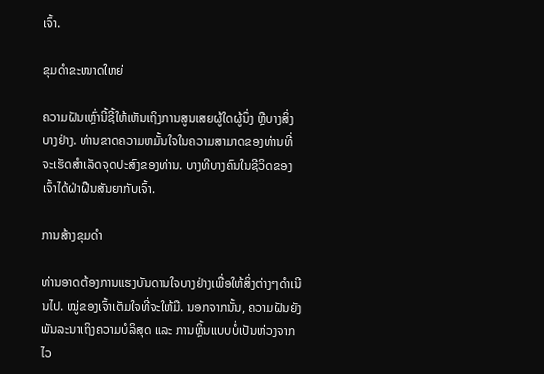ເຈົ້າ.

ຂຸມດຳຂະໜາດໃຫຍ່

ຄວາມຝັນເຫຼົ່ານີ້ຊີ້ໃຫ້ເຫັນເຖິງການສູນເສຍຜູ້ໃດຜູ້ນຶ່ງ ຫຼືບາງສິ່ງບາງຢ່າງ. ທ່ານຂາດຄວາມຫມັ້ນໃຈໃນຄວາມສາມາດຂອງທ່ານທີ່ຈະເຮັດສໍາເລັດຈຸດປະສົງຂອງທ່ານ. ບາງທີບາງຄົນໃນຊີວິດຂອງເຈົ້າໄດ້ຝ່າຝືນສັນຍາກັບເຈົ້າ.

ການສ້າງຂຸມດຳ

ທ່ານອາດຕ້ອງການແຮງບັນດານໃຈບາງຢ່າງເພື່ອໃຫ້ສິ່ງຕ່າງໆດຳເນີນໄປ. ໝູ່ຂອງເຈົ້າເຕັມໃຈທີ່ຈະໃຫ້ມື. ນອກຈາກນັ້ນ, ຄວາມຝັນຍັງພັນລະນາເຖິງຄວາມບໍລິສຸດ ແລະ ການຫຼິ້ນແບບບໍ່ເປັນຫ່ວງຈາກໄວ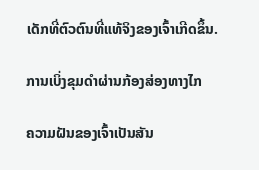ເດັກທີ່ຕົວຕົນທີ່ແທ້ຈິງຂອງເຈົ້າເກີດຂຶ້ນ.

ການເບິ່ງຂຸມດຳຜ່ານກ້ອງສ່ອງທາງໄກ

ຄວາມຝັນຂອງເຈົ້າເປັນສັນ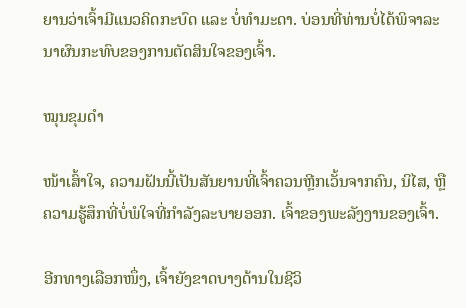ຍານວ່າເຈົ້າມີແນວຄິດກະບົດ ແລະ ບໍ່ທຳມະດາ. ບ່ອນທີ່ທ່ານບໍ່ໄດ້ພິຈາລະນາຜົນກະທົບຂອງການຕັດສິນໃຈຂອງເຈົ້າ.

ໝຸນຂຸມດຳ

ໜ້າເສົ້າໃຈ, ຄວາມຝັນນີ້ເປັນສັນຍານທີ່ເຈົ້າຄວນຫຼີກເວັ້ນຈາກຄົນ, ນິໄສ, ຫຼືຄວາມຮູ້ສຶກທີ່ບໍ່ພໍໃຈທີ່ກຳລັງລະບາຍອອກ. ເຈົ້າຂອງພະລັງງານຂອງເຈົ້າ.

ອີກທາງເລືອກໜຶ່ງ, ເຈົ້າຍັງຂາດບາງດ້ານໃນຊີວິ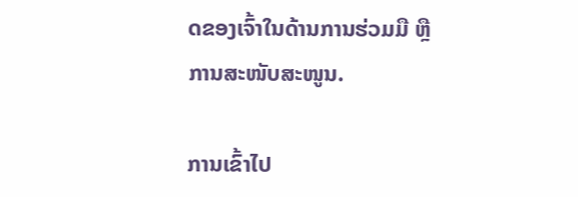ດຂອງເຈົ້າໃນດ້ານການຮ່ວມມື ຫຼືການສະໜັບສະໜູນ.

ການເຂົ້າໄປ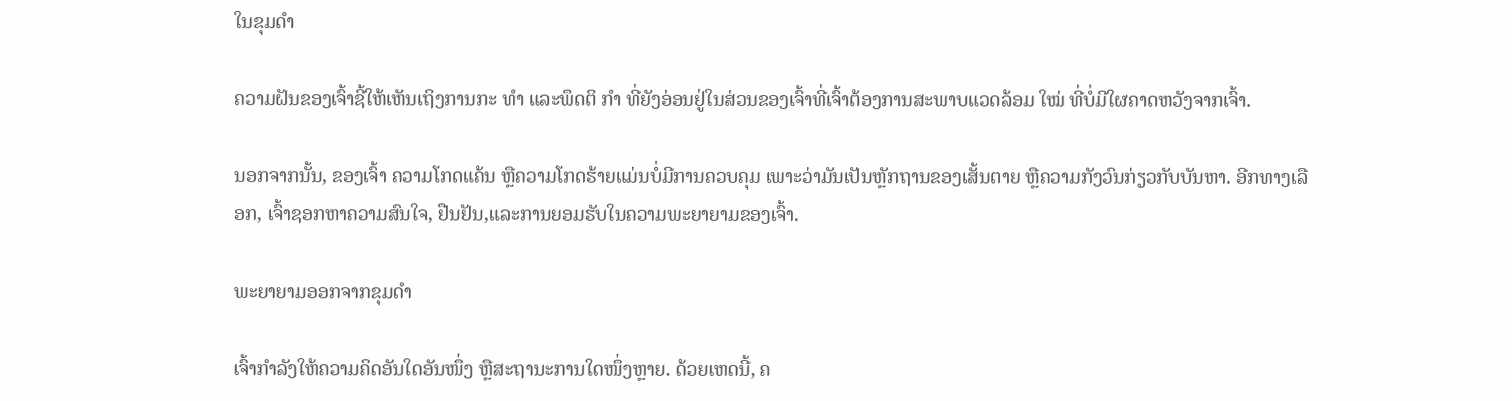ໃນຂຸມດຳ

ຄວາມຝັນຂອງເຈົ້າຊີ້ໃຫ້ເຫັນເຖິງການກະ ທຳ ແລະພຶດຕິ ກຳ ທີ່ຍັງອ່ອນຢູ່ໃນສ່ວນຂອງເຈົ້າທີ່ເຈົ້າຕ້ອງການສະພາບແວດລ້ອມ ໃໝ່ ທີ່ບໍ່ມີໃຜຄາດຫວັງຈາກເຈົ້າ.

ນອກຈາກນັ້ນ, ຂອງເຈົ້າ ຄວາມໂກດແຄ້ນ ຫຼືຄວາມໂກດຮ້າຍແມ່ນບໍ່ມີການຄວບຄຸມ ເພາະວ່າມັນເປັນຫຼັກຖານຂອງເສັ້ນຕາຍ ຫຼືຄວາມກັງວົນກ່ຽວກັບບັນຫາ. ອີກທາງເລືອກ, ເຈົ້າຊອກຫາຄວາມສົນໃຈ, ຢືນຢັນ,ແລະການຍອມຮັບໃນຄວາມພະຍາຍາມຂອງເຈົ້າ.

ພະຍາຍາມອອກຈາກຂຸມດໍາ

ເຈົ້າກໍາລັງໃຫ້ຄວາມຄິດອັນໃດອັນໜຶ່ງ ຫຼືສະຖານະການໃດໜຶ່ງຫຼາຍ. ດ້ວຍເຫດນີ້, ຄ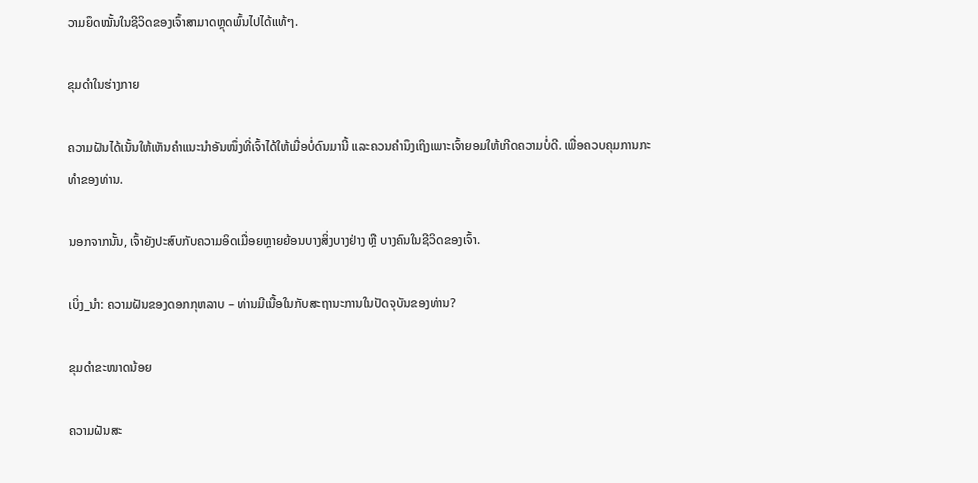ວາມຍຶດໝັ້ນໃນຊີວິດຂອງເຈົ້າສາມາດຫຼຸດພົ້ນໄປໄດ້ແທ້ໆ.

ຂຸມດຳໃນຮ່າງກາຍ

ຄວາມຝັນໄດ້ເນັ້ນໃຫ້ເຫັນຄຳແນະນຳອັນໜຶ່ງທີ່ເຈົ້າໄດ້ໃຫ້ເມື່ອບໍ່ດົນມານີ້ ແລະຄວນຄຳນຶງເຖິງເພາະເຈົ້າຍອມໃຫ້ເກີດຄວາມບໍ່ດີ. ເພື່ອຄວບຄຸມການກະທໍາຂອງທ່ານ.

ນອກຈາກນັ້ນ, ເຈົ້າຍັງປະສົບກັບຄວາມອິດເມື່ອຍຫຼາຍຍ້ອນບາງສິ່ງບາງຢ່າງ ຫຼື ບາງຄົນໃນຊີວິດຂອງເຈົ້າ.

ເບິ່ງ_ນຳ: ຄວາມຝັນຂອງດອກກຸຫລາບ – ທ່ານມີເນື້ອໃນກັບສະຖານະການໃນປັດຈຸບັນຂອງທ່ານ?

ຂຸມດຳຂະໜາດນ້ອຍ

ຄວາມຝັນສະ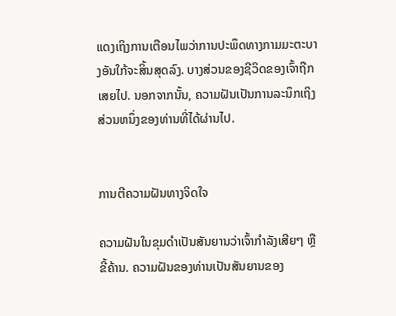ແດງເຖິງການເຕືອນໄພວ່າການປະພຶດທາງກາມມະຕະບາງອັນໃກ້ຈະສິ້ນສຸດລົງ. ບາງສ່ວນຂອງຊີວິດຂອງເຈົ້າຖືກເສຍໄປ. ນອກຈາກນັ້ນ, ຄວາມຝັນເປັນການລະນຶກເຖິງສ່ວນຫນຶ່ງຂອງທ່ານທີ່ໄດ້ຜ່ານໄປ.


ການຕີຄວາມຝັນທາງຈິດໃຈ

ຄວາມຝັນໃນຂຸມດຳເປັນສັນຍານວ່າເຈົ້າກຳລັງເສີຍໆ ຫຼືຂີ້ຄ້ານ. ຄວາມຝັນຂອງທ່ານເປັນສັນຍານຂອງ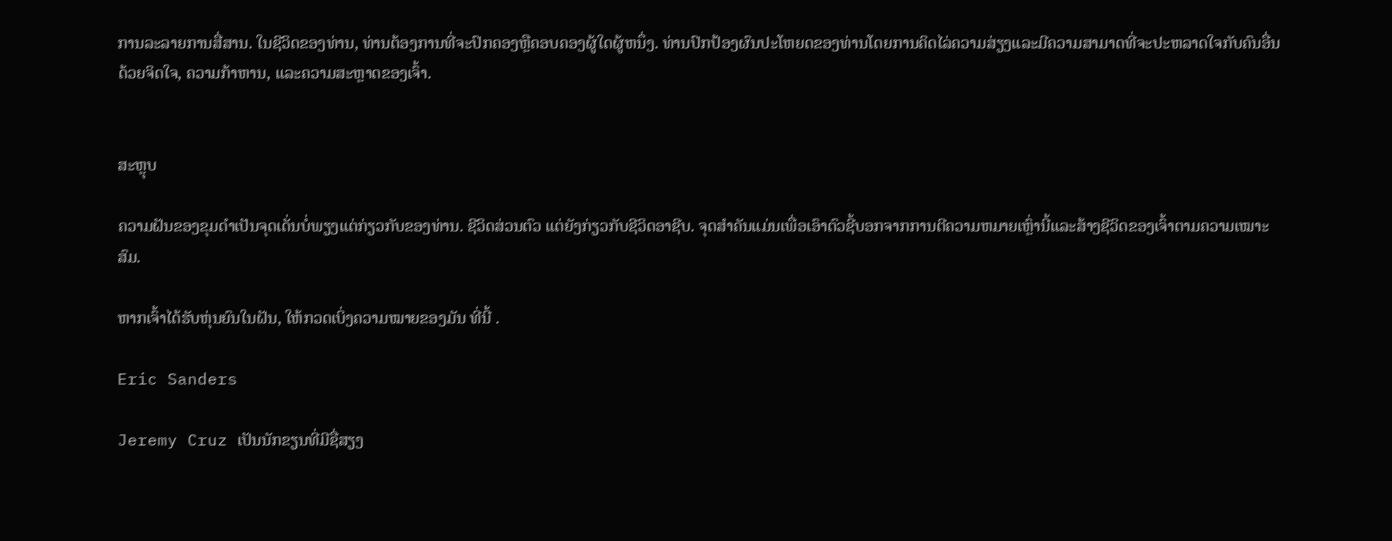ການລະລາຍການສື່ສານ. ໃນຊີວິດຂອງທ່ານ, ທ່ານຕ້ອງການທີ່ຈະປົກຄອງຫຼືຄອບຄອງຜູ້ໃດຜູ້ຫນຶ່ງ. ທ່ານປົກປ້ອງຜົນປະໂຫຍດຂອງທ່ານໂດຍການຄິດໄລ່ຄວາມສ່ຽງແລະມີຄວາມສາມາດທີ່ຈະປະຫລາດໃຈກັບຄົນອື່ນດ້ວຍຈິດໃຈ, ຄວາມກ້າຫານ, ແລະຄວາມສະຫຼາດຂອງເຈົ້າ.


ສະຫຼຸບ

ຄວາມຝັນຂອງຂຸມດໍາເປັນຈຸດເດັ່ນບໍ່ພຽງແຕ່ກ່ຽວກັບຂອງທ່ານ. ຊີວິດສ່ວນຕົວ ແຕ່ຍັງກ່ຽວກັບຊີວິດອາຊີບ. ຈຸດສໍາຄັນແມ່ນເພື່ອເອົາຕົວຊີ້ບອກຈາກການຕີຄວາມຫມາຍເຫຼົ່ານີ້ແລະສ້າງຊີວິດຂອງເຈົ້າຕາມຄວາມເໝາະສົມ.

ຫາກເຈົ້າໄດ້ຮັບຫຸ່ນຍົນໃນຝັນ, ໃຫ້ກວດເບິ່ງຄວາມໝາຍຂອງມັນ ທີ່ນີ້ .

Eric Sanders

Jeremy Cruz ເປັນນັກຂຽນທີ່ມີຊື່ສຽງ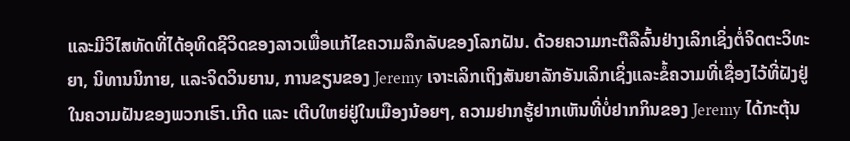ແລະມີວິໄສທັດທີ່ໄດ້ອຸທິດຊີວິດຂອງລາວເພື່ອແກ້ໄຂຄວາມລຶກລັບຂອງໂລກຝັນ. ດ້ວຍຄວາມກະຕືລືລົ້ນຢ່າງເລິກເຊິ່ງຕໍ່ຈິດຕະວິທະຍາ, ນິທານນິກາຍ, ແລະຈິດວິນຍານ, ການຂຽນຂອງ Jeremy ເຈາະເລິກເຖິງສັນຍາລັກອັນເລິກເຊິ່ງແລະຂໍ້ຄວາມທີ່ເຊື່ອງໄວ້ທີ່ຝັງຢູ່ໃນຄວາມຝັນຂອງພວກເຮົາ.ເກີດ ແລະ ເຕີບໃຫຍ່ຢູ່ໃນເມືອງນ້ອຍໆ, ຄວາມຢາກຮູ້ຢາກເຫັນທີ່ບໍ່ຢາກກິນຂອງ Jeremy ໄດ້ກະຕຸ້ນ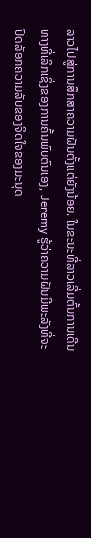ລາວໄປສູ່ການສຶກສາຄວາມຝັນຕັ້ງແຕ່ຍັງນ້ອຍ. ໃນຂະນະທີ່ລາວເລີ່ມຕົ້ນການເດີນທາງທີ່ເລິກເຊິ່ງຂອງການຄົ້ນພົບຕົນເອງ, Jeremy ຮູ້ວ່າຄວາມຝັນມີພະລັງທີ່ຈະປົດລັອກຄວາມລັບຂອງຈິດໃຈຂອງມະນຸດ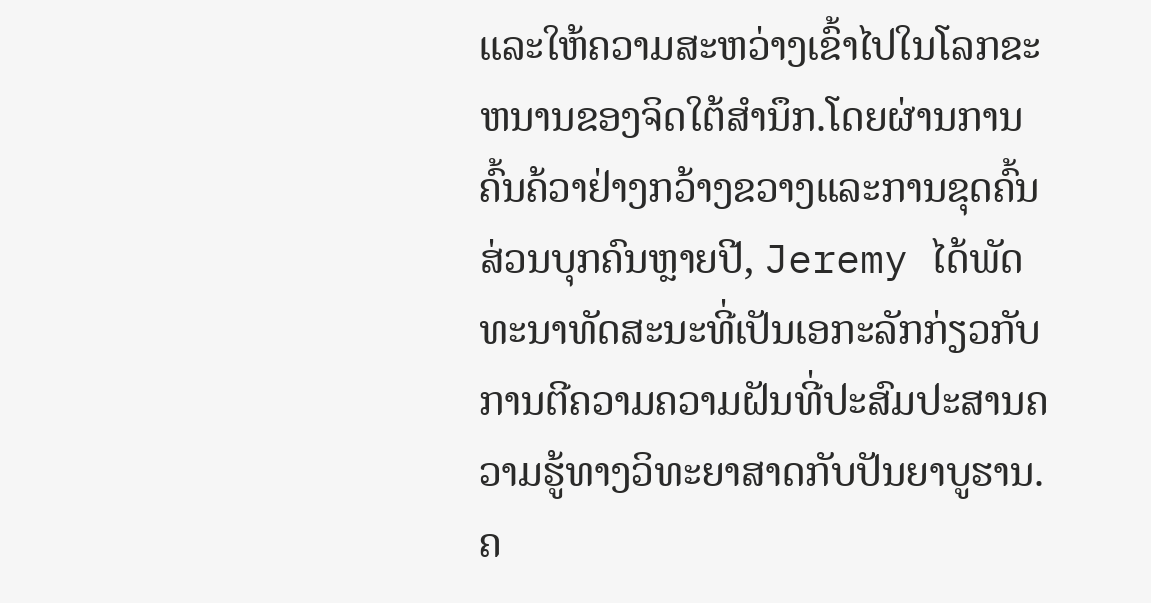ແລະໃຫ້ຄວາມສະຫວ່າງເຂົ້າໄປໃນໂລກຂະຫນານຂອງຈິດໃຕ້ສໍານຶກ.ໂດຍຜ່ານການຄົ້ນຄ້ວາຢ່າງກວ້າງຂວາງແລະການຂຸດຄົ້ນສ່ວນບຸກຄົນຫຼາຍປີ, Jeremy ໄດ້ພັດທະນາທັດສະນະທີ່ເປັນເອກະລັກກ່ຽວກັບການຕີຄວາມຄວາມຝັນທີ່ປະສົມປະສານຄວາມຮູ້ທາງວິທະຍາສາດກັບປັນຍາບູຮານ. ຄ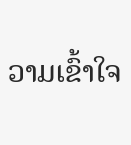ວາມເຂົ້າໃຈ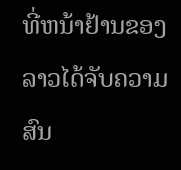ທີ່ຫນ້າຢ້ານຂອງລາວໄດ້ຈັບຄວາມສົນ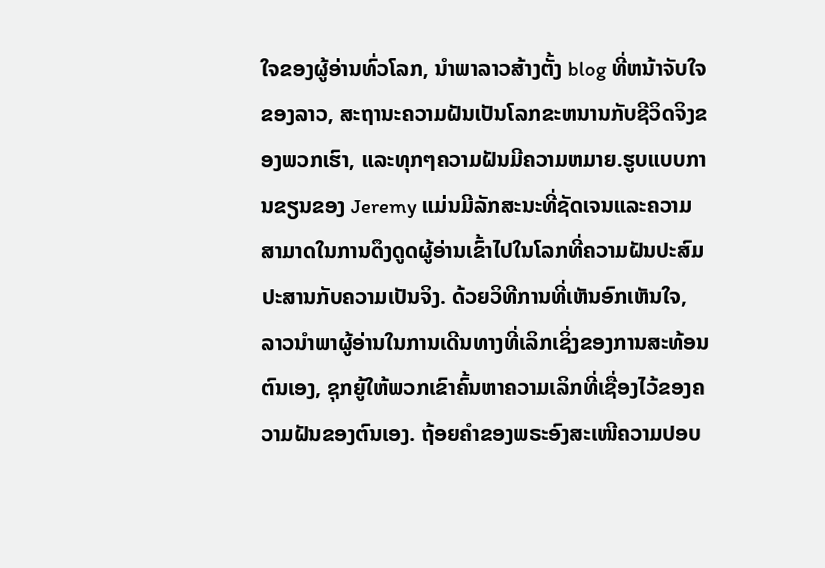ໃຈຂອງຜູ້ອ່ານທົ່ວໂລກ, ນໍາພາລາວສ້າງຕັ້ງ blog ທີ່ຫນ້າຈັບໃຈຂອງລາວ, ສະຖານະຄວາມຝັນເປັນໂລກຂະຫນານກັບຊີວິດຈິງຂອງພວກເຮົາ, ແລະທຸກໆຄວາມຝັນມີຄວາມຫມາຍ.ຮູບແບບການຂຽນຂອງ Jeremy ແມ່ນມີລັກສະນະທີ່ຊັດເຈນແລະຄວາມສາມາດໃນການດຶງດູດຜູ້ອ່ານເຂົ້າໄປໃນໂລກທີ່ຄວາມຝັນປະສົມປະສານກັບຄວາມເປັນຈິງ. ດ້ວຍວິທີການທີ່ເຫັນອົກເຫັນໃຈ, ລາວນໍາພາຜູ້ອ່ານໃນການເດີນທາງທີ່ເລິກເຊິ່ງຂອງການສະທ້ອນຕົນເອງ, ຊຸກຍູ້ໃຫ້ພວກເຂົາຄົ້ນຫາຄວາມເລິກທີ່ເຊື່ອງໄວ້ຂອງຄວາມຝັນຂອງຕົນເອງ. ຖ້ອຍຄຳຂອງພຣະອົງສະເໜີຄວາມປອບ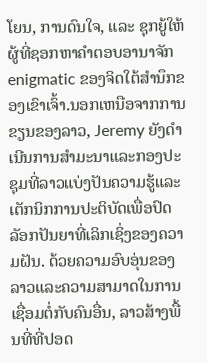ໂຍນ, ການດົນໃຈ, ແລະ ຊຸກຍູ້ໃຫ້ຜູ້ທີ່ຊອກຫາຄຳຕອບອານາຈັກ enigmatic ຂອງຈິດໃຕ້ສໍານຶກຂອງເຂົາເຈົ້າ.ນອກເຫນືອຈາກການຂຽນຂອງລາວ, Jeremy ຍັງດໍາເນີນການສໍາມະນາແລະກອງປະຊຸມທີ່ລາວແບ່ງປັນຄວາມຮູ້ແລະເຕັກນິກການປະຕິບັດເພື່ອປົດລັອກປັນຍາທີ່ເລິກເຊິ່ງຂອງຄວາມຝັນ. ດ້ວຍຄວາມອົບອຸ່ນຂອງລາວແລະຄວາມສາມາດໃນການເຊື່ອມຕໍ່ກັບຄົນອື່ນ, ລາວສ້າງພື້ນທີ່ທີ່ປອດ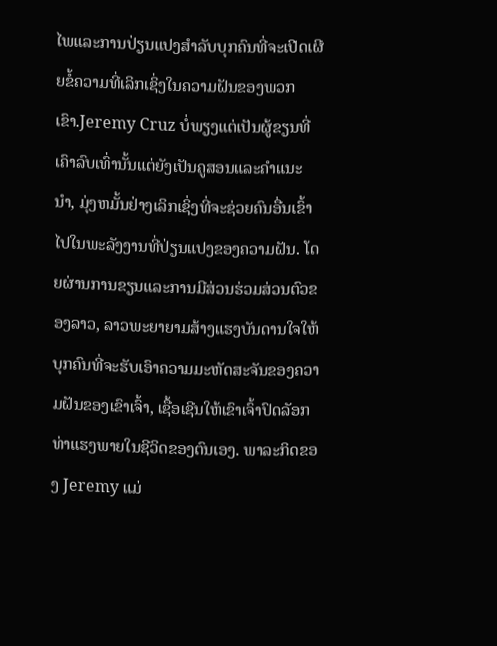ໄພແລະການປ່ຽນແປງສໍາລັບບຸກຄົນທີ່ຈະເປີດເຜີຍຂໍ້ຄວາມທີ່ເລິກເຊິ່ງໃນຄວາມຝັນຂອງພວກເຂົາ.Jeremy Cruz ບໍ່ພຽງແຕ່ເປັນຜູ້ຂຽນທີ່ເຄົາລົບເທົ່ານັ້ນແຕ່ຍັງເປັນຄູສອນແລະຄໍາແນະນໍາ, ມຸ່ງຫມັ້ນຢ່າງເລິກເຊິ່ງທີ່ຈະຊ່ວຍຄົນອື່ນເຂົ້າໄປໃນພະລັງງານທີ່ປ່ຽນແປງຂອງຄວາມຝັນ. ໂດຍຜ່ານການຂຽນແລະການມີສ່ວນຮ່ວມສ່ວນຕົວຂອງລາວ, ລາວພະຍາຍາມສ້າງແຮງບັນດານໃຈໃຫ້ບຸກຄົນທີ່ຈະຮັບເອົາຄວາມມະຫັດສະຈັນຂອງຄວາມຝັນຂອງເຂົາເຈົ້າ, ເຊື້ອເຊີນໃຫ້ເຂົາເຈົ້າປົດລັອກທ່າແຮງພາຍໃນຊີວິດຂອງຕົນເອງ. ພາລະກິດຂອງ Jeremy ແມ່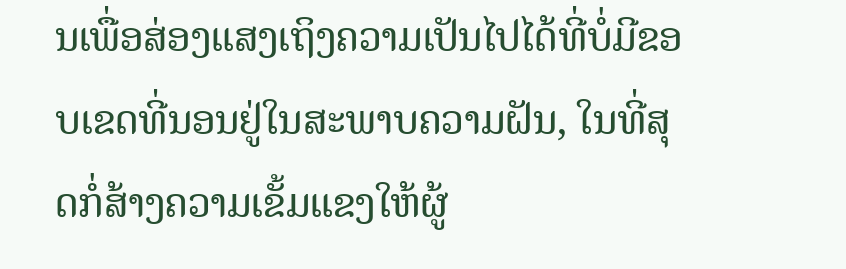ນເພື່ອສ່ອງແສງເຖິງຄວາມເປັນໄປໄດ້ທີ່ບໍ່ມີຂອບເຂດທີ່ນອນຢູ່ໃນສະພາບຄວາມຝັນ, ໃນທີ່ສຸດກໍ່ສ້າງຄວາມເຂັ້ມແຂງໃຫ້ຜູ້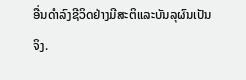ອື່ນດໍາລົງຊີວິດຢ່າງມີສະຕິແລະບັນລຸຜົນເປັນຈິງ.